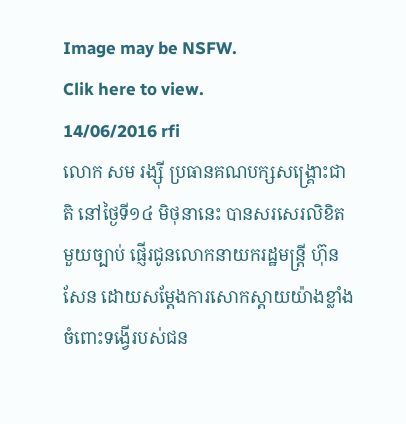Image may be NSFW.
Clik here to view.
14/06/2016 rfi
លោក សម រង្ស៊ី ប្រធានគណបក្សសង្គ្រោះជាតិ នៅថ្ងៃទី១៤ មិថុនានេះ បានសរសេរលិខិតមួយច្បាប់ ផ្ញើរជូនលោកនាយករដ្ឋមន្ត្រី ហ៊ុន សែន ដោយសម្តែងការសោកស្តាយយ៉ាងខ្លាំង ចំពោះទង្វើរបស់ជន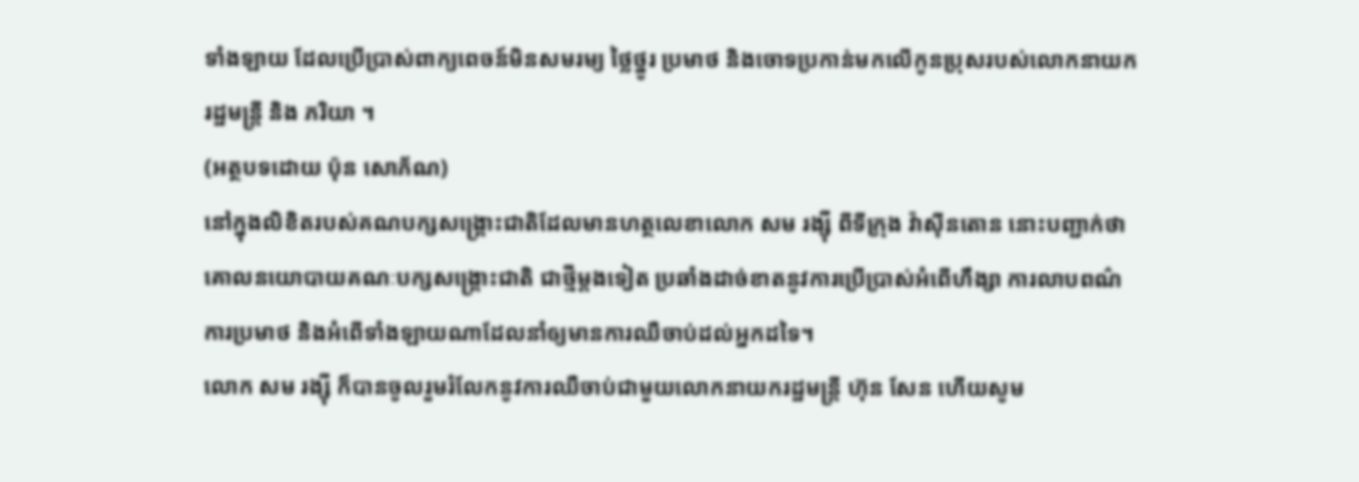ទាំងឡាយ ដែលប្រើប្រាស់ពាក្យពេចន៍មិនសមរម្យ ថ្លៃថ្នូរ ប្រមាថ និងចោទប្រកាន់មកលើកូនប្រុសរបស់លោកនាយករដ្ឋមន្ត្រី និង ភរិយា ។
(អត្ថបទដោយ ប៉ុន សោភ័ណ)
នៅក្នុងលិខិតរបស់គណបក្សសង្គ្រោះជាតិដែលមានហត្ថលេខាលោក សម រង្ស៊ី ពីទីក្រុង វ៉ាស៊ីនតោន នោះបញ្ជាក់ថា គោលនយោបាយគណៈបក្សសង្គ្រោះជាតិ ជាថ្មីម្តងទៀត ប្រឆាំងដាច់ខាតនូវការប្រើប្រាស់អំពើហឹង្សា ការលាបពណ៌ ការប្រមាថ និងអំពើទាំងឡាយណាដែលនាំឲ្យមានការឈឺចាប់ដល់អ្នកដទៃ។
លោក សម រង្ស៊ី ក៏បានចូលរួមរំលែកនូវការឈឺចាប់ជាមួយលោកនាយករដ្ឋមន្តី្រ ហ៊ុន សែន ហើយសូម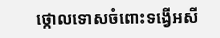ថ្កោលទោសចំពោះទង្វើអសី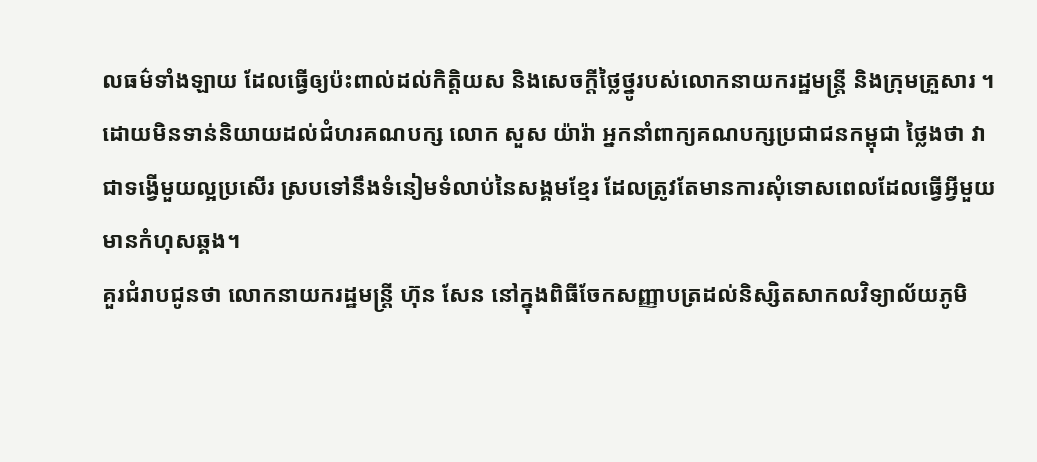លធម៌ទាំងឡាយ ដែលធ្វើឲ្យប៉ះពាល់ដល់កិត្តិយស និងសេចក្តីថ្លៃថ្នូរបស់លោកនាយករដ្ឋមន្ត្រី និងក្រុមគ្រួសារ ។
ដោយមិនទាន់និយាយដល់ជំហរគណបក្ស លោក សួស យ៉ារ៉ា អ្នកនាំពាក្យគណបក្សប្រជាជនកម្ពុជា ថ្លៃងថា វាជាទង្វើមួយល្អប្រសើរ ស្របទៅនឹងទំនៀមទំលាប់នៃសង្គមខ្មែរ ដែលត្រូវតែមានការសុំទោសពេលដែលធ្វើអី្វមួយមានកំហុសឆ្គង។
គួរជំរាបជូនថា លោកនាយករដ្ឋមន្រ្តី ហ៊ុន សែន នៅក្នុងពិធីចែកសញ្ញាបត្រដល់និស្សិតសាកលវិទ្យាល័យភូមិ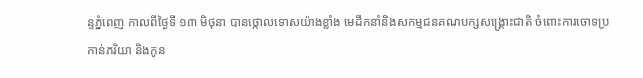ន្ទភ្នំពេញ កាលពីថ្ងៃទី ១៣ មិថុនា បានថ្កោលទោសយ៉ាងខ្លាំង មេដឹកនាំនិងសកម្មជនគណបក្សសង្រ្គោះជាតិ ចំពោះការចោទប្រកាន់ភរិយា និងកូន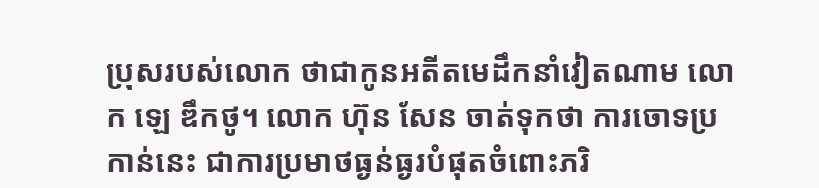ប្រុសរបស់លោក ថាជាកូនអតីតមេដឹកនាំវៀតណាម លោក ឡេ ឌឹកថូ។ លោក ហ៊ុន សែន ចាត់ទុកថា ការចោទប្រកាន់នេះ ជាការប្រមាថធ្ងន់ធ្ងរបំផុតចំពោះភរិ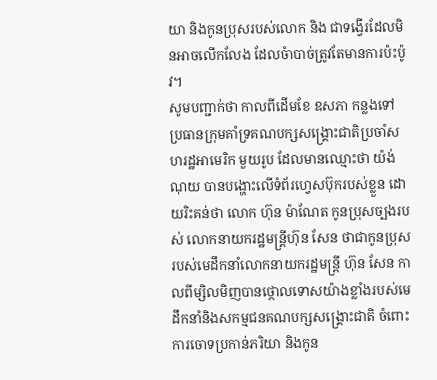យា និងកូនប្រុសរបស់លោក និង ជាទង្វើរដែលមិនអាចលើកលែង ដែលចំាបាច់ត្រូវតែមានការប៉ះប៉ូវ។
សូមបញ្ជាក់ថា កាលពីដើមខែ ឧសភា កន្លងទៅ ប្រធានក្រុមគាំទ្រគណបក្សសង្រ្គោះជាតិប្រចាំសហរដ្ឋអាមេរិក មួយរូប ដែលមានឈ្មោះថា យ៉ង់ណុយ បានបង្ហោះលើទំព័រហ្វេសប៊ុករបស់ខ្លួន ដោយរិះគន់ថា លោក ហ៊ុន ម៉ាណែត កូនប្រុសច្បងរបស់ លោកនាយករដ្ឋមន្រ្តីហ៊ុន សែន ថាជាកូនប្រុសរបស់មេដឹកនាំលោកនាយករដ្ឋមន្រ្តី ហ៊ុន សែន កាលពីម្សិលមិញបានថ្កោលទោសយ៉ាងខ្លាំងរបស់មេដឹកនាំនិងសកម្មជនគណបក្សសង្រ្គោះជាតិ ចំពោះការចោទប្រកាន់ភរិយា និងកូន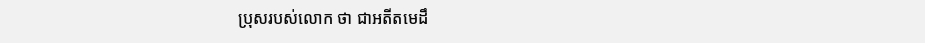ប្រុសរបស់លោក ថា ជាអតីតមេដឹ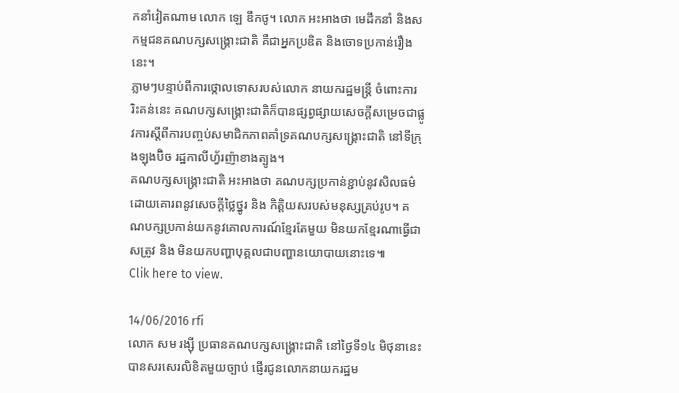កនាំវៀតណាម លោក ឡេ ឌឹកថូ។ លោក អះអាងថា មេដឹកនាំ និងសកម្មជនគណបក្សសង្រ្គោះជាតិ គឺជាអ្នកប្រឌិត និងចោទប្រកាន់រឿងនេះ។
ភ្លាមៗបន្ទាប់ពីការថ្កោលទោសរបស់លោក នាយករដ្ឋមន្រ្តី ចំពោះការរិះគន់នេះ គណបក្សសង្រ្គោះជាតិក៏បានផ្សព្វផ្សាយសេចក្តីសម្រេចជាផ្លូវការស្តីពីការបញ្ចប់សមាជិកភាពគាំទ្រគណបក្សសង្រ្គោះជាតិ នៅទីក្រុងឡុងប៊ិច រដ្ឋកាលីហ្វ័រញ៉ាខាងត្បូង។
គណបក្សសង្រ្គោះជាតិ អះអាងថា គណបក្សប្រកាន់ខ្ជាប់នូវសិលធម៌ ដោយគោរពនូវសេចក្តីថ្លៃថ្នូរ និង កិត្តិយសរបស់មនុស្សគ្រប់រូប។ គណបក្សប្រកាន់យកនូវគោលការណ៍ខ្មែរតែមួយ មិនយកខ្មែរណាធ្វើជាសត្រូវ និង មិនយកបញ្ហាបុគ្គលជាបញ្ហានយោបាយនោះទេ៕
Clik here to view.

14/06/2016 rfi
លោក សម រង្ស៊ី ប្រធានគណបក្សសង្គ្រោះជាតិ នៅថ្ងៃទី១៤ មិថុនានេះ បានសរសេរលិខិតមួយច្បាប់ ផ្ញើរជូនលោកនាយករដ្ឋម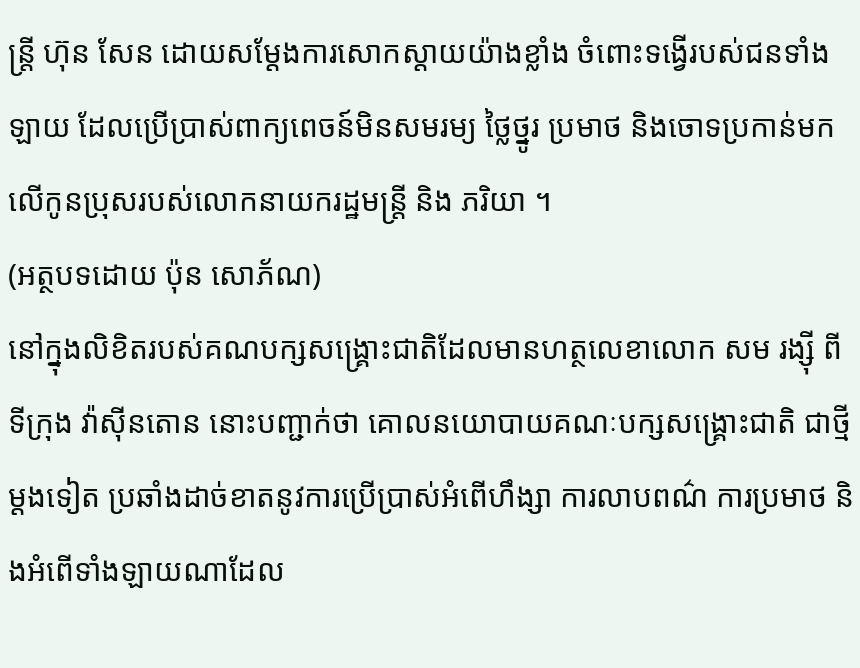ន្ត្រី ហ៊ុន សែន ដោយសម្តែងការសោកស្តាយយ៉ាងខ្លាំង ចំពោះទង្វើរបស់ជនទាំងឡាយ ដែលប្រើប្រាស់ពាក្យពេចន៍មិនសមរម្យ ថ្លៃថ្នូរ ប្រមាថ និងចោទប្រកាន់មកលើកូនប្រុសរបស់លោកនាយករដ្ឋមន្ត្រី និង ភរិយា ។
(អត្ថបទដោយ ប៉ុន សោភ័ណ)
នៅក្នុងលិខិតរបស់គណបក្សសង្គ្រោះជាតិដែលមានហត្ថលេខាលោក សម រង្ស៊ី ពីទីក្រុង វ៉ាស៊ីនតោន នោះបញ្ជាក់ថា គោលនយោបាយគណៈបក្សសង្គ្រោះជាតិ ជាថ្មីម្តងទៀត ប្រឆាំងដាច់ខាតនូវការប្រើប្រាស់អំពើហឹង្សា ការលាបពណ៌ ការប្រមាថ និងអំពើទាំងឡាយណាដែល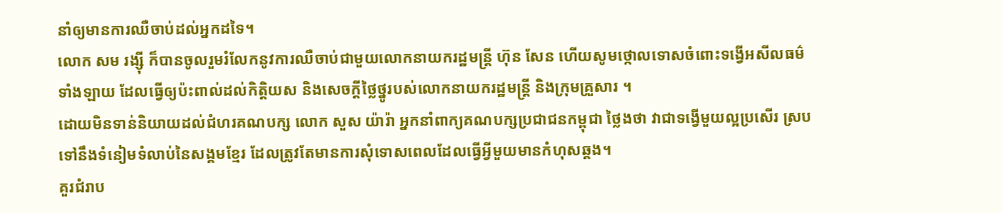នាំឲ្យមានការឈឺចាប់ដល់អ្នកដទៃ។
លោក សម រង្ស៊ី ក៏បានចូលរួមរំលែកនូវការឈឺចាប់ជាមួយលោកនាយករដ្ឋមន្តី្រ ហ៊ុន សែន ហើយសូមថ្កោលទោសចំពោះទង្វើអសីលធម៌ទាំងឡាយ ដែលធ្វើឲ្យប៉ះពាល់ដល់កិត្តិយស និងសេចក្តីថ្លៃថ្នូរបស់លោកនាយករដ្ឋមន្ត្រី និងក្រុមគ្រួសារ ។
ដោយមិនទាន់និយាយដល់ជំហរគណបក្ស លោក សួស យ៉ារ៉ា អ្នកនាំពាក្យគណបក្សប្រជាជនកម្ពុជា ថ្លៃងថា វាជាទង្វើមួយល្អប្រសើរ ស្របទៅនឹងទំនៀមទំលាប់នៃសង្គមខ្មែរ ដែលត្រូវតែមានការសុំទោសពេលដែលធ្វើអី្វមួយមានកំហុសឆ្គង។
គួរជំរាប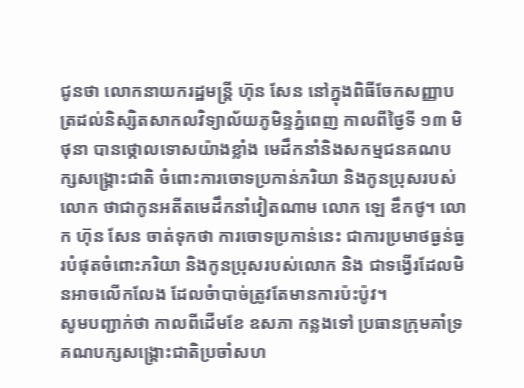ជូនថា លោកនាយករដ្ឋមន្រ្តី ហ៊ុន សែន នៅក្នុងពិធីចែកសញ្ញាបត្រដល់និស្សិតសាកលវិទ្យាល័យភូមិន្ទភ្នំពេញ កាលពីថ្ងៃទី ១៣ មិថុនា បានថ្កោលទោសយ៉ាងខ្លាំង មេដឹកនាំនិងសកម្មជនគណបក្សសង្រ្គោះជាតិ ចំពោះការចោទប្រកាន់ភរិយា និងកូនប្រុសរបស់លោក ថាជាកូនអតីតមេដឹកនាំវៀតណាម លោក ឡេ ឌឹកថូ។ លោក ហ៊ុន សែន ចាត់ទុកថា ការចោទប្រកាន់នេះ ជាការប្រមាថធ្ងន់ធ្ងរបំផុតចំពោះភរិយា និងកូនប្រុសរបស់លោក និង ជាទង្វើរដែលមិនអាចលើកលែង ដែលចំាបាច់ត្រូវតែមានការប៉ះប៉ូវ។
សូមបញ្ជាក់ថា កាលពីដើមខែ ឧសភា កន្លងទៅ ប្រធានក្រុមគាំទ្រគណបក្សសង្រ្គោះជាតិប្រចាំសហ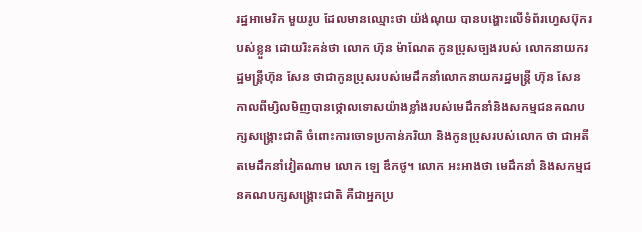រដ្ឋអាមេរិក មួយរូប ដែលមានឈ្មោះថា យ៉ង់ណុយ បានបង្ហោះលើទំព័រហ្វេសប៊ុករបស់ខ្លួន ដោយរិះគន់ថា លោក ហ៊ុន ម៉ាណែត កូនប្រុសច្បងរបស់ លោកនាយករដ្ឋមន្រ្តីហ៊ុន សែន ថាជាកូនប្រុសរបស់មេដឹកនាំលោកនាយករដ្ឋមន្រ្តី ហ៊ុន សែន កាលពីម្សិលមិញបានថ្កោលទោសយ៉ាងខ្លាំងរបស់មេដឹកនាំនិងសកម្មជនគណបក្សសង្រ្គោះជាតិ ចំពោះការចោទប្រកាន់ភរិយា និងកូនប្រុសរបស់លោក ថា ជាអតីតមេដឹកនាំវៀតណាម លោក ឡេ ឌឹកថូ។ លោក អះអាងថា មេដឹកនាំ និងសកម្មជនគណបក្សសង្រ្គោះជាតិ គឺជាអ្នកប្រ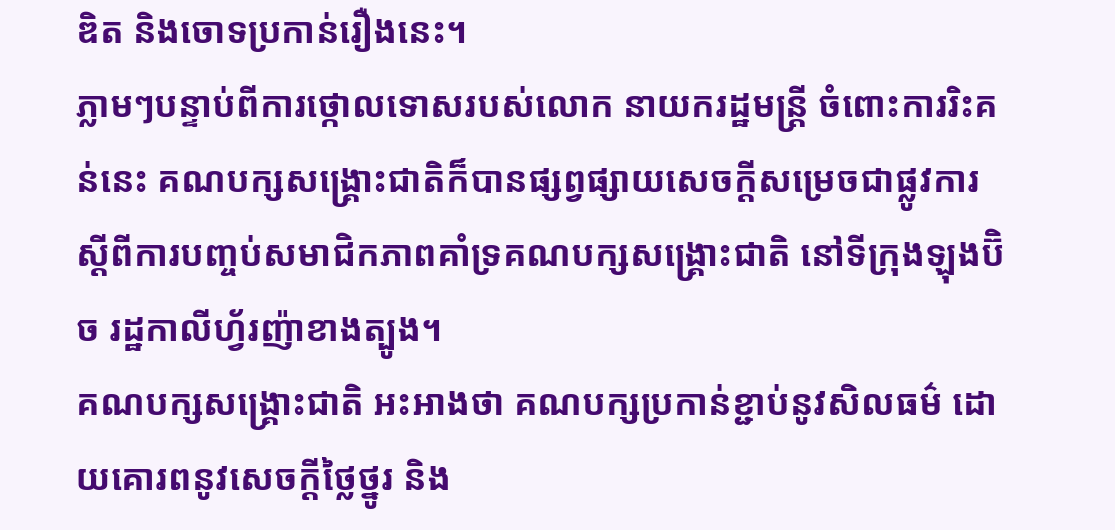ឌិត និងចោទប្រកាន់រឿងនេះ។
ភ្លាមៗបន្ទាប់ពីការថ្កោលទោសរបស់លោក នាយករដ្ឋមន្រ្តី ចំពោះការរិះគន់នេះ គណបក្សសង្រ្គោះជាតិក៏បានផ្សព្វផ្សាយសេចក្តីសម្រេចជាផ្លូវការស្តីពីការបញ្ចប់សមាជិកភាពគាំទ្រគណបក្សសង្រ្គោះជាតិ នៅទីក្រុងឡុងប៊ិច រដ្ឋកាលីហ្វ័រញ៉ាខាងត្បូង។
គណបក្សសង្រ្គោះជាតិ អះអាងថា គណបក្សប្រកាន់ខ្ជាប់នូវសិលធម៌ ដោយគោរពនូវសេចក្តីថ្លៃថ្នូរ និង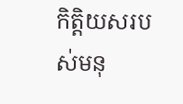កិត្តិយសរបស់មនុ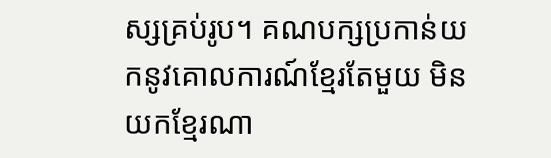ស្សគ្រប់រូប។ គណបក្សប្រកាន់យកនូវគោលការណ៍ខ្មែរតែមួយ មិនយកខ្មែរណា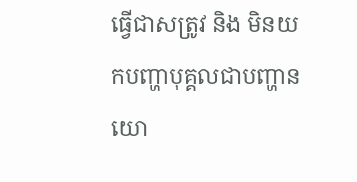ធ្វើជាសត្រូវ និង មិនយកបញ្ហាបុគ្គលជាបញ្ហានយោ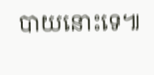បាយនោះទេ៕